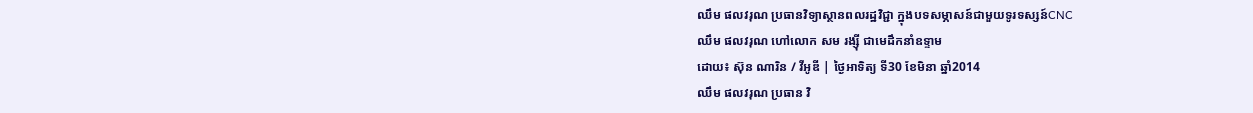ឈឹម ផលវរុណ ប្រធានវិទ្យាស្ថានពលរដ្ឋវិជ្ជា ក្នុងបទសម្ភាសន៍ជាមួយទូរទស្សន៍CNC
ឈឹម ផលវរុណ ហៅលោក សម រង្ស៊ី ជាមេដឹកនាំឧទ្ទាម
ដោយ៖ ស៊ុន ណារិន / វីអូឌី | ថ្ងៃអាទិត្យ ទី30 ខែមិនា ឆ្នាំ2014
ឈឹម ផលវរុណ ប្រធាន វិ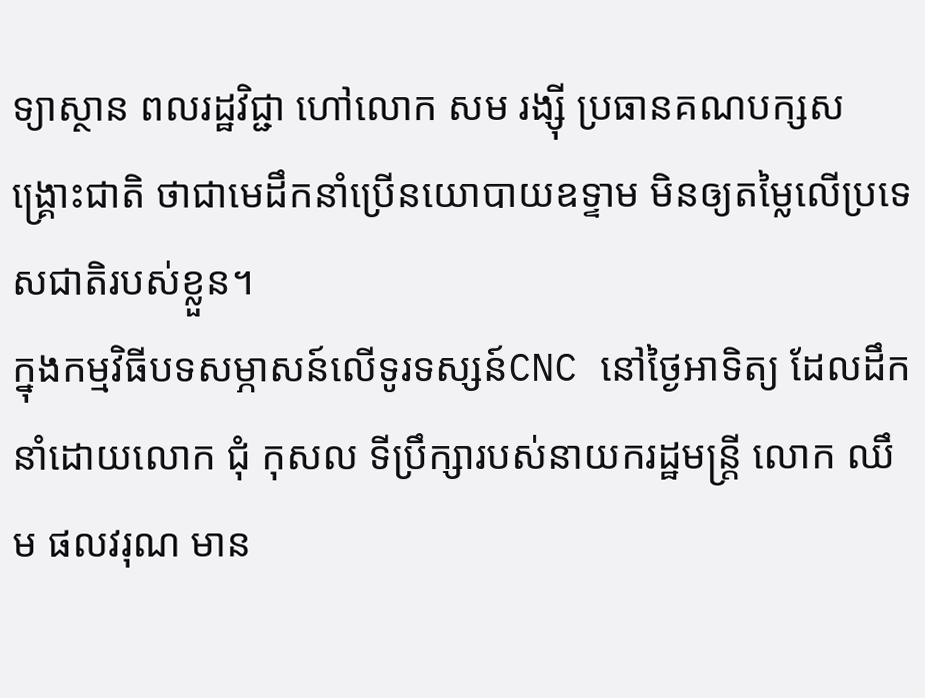ទ្យាស្ថាន ពលរដ្ឋវិជ្ជា ហៅលោក សម រង្ស៊ី ប្រធានគណបក្សសង្គ្រោះជាតិ ថាជាមេដឹកនាំប្រើនយោបាយឧទ្ទាម មិនឲ្យតម្លៃលើប្រទេសជាតិរបស់ខ្លួន។
ក្នុងកម្មវិធីបទសម្ភាសន៍លើទូរទស្សន៍CNC នៅថ្ងៃអាទិត្យ ដែលដឹកនាំដោយលោក ជុំ កុសល ទីប្រឹក្សារបស់នាយករដ្ឋមន្ត្រី លោក ឈឹម ផលវរុណ មាន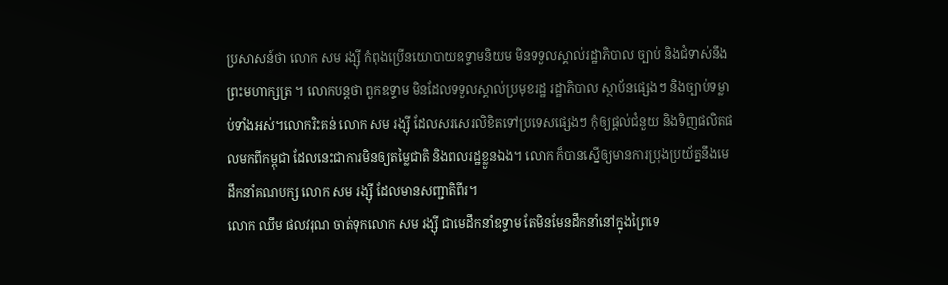ប្រសាសន៍ថា លោក សម រង្ស៊ី កំពុងប្រើនយោបាយឧទ្ទាមនិយម មិនទទួលស្គាល់រដ្ឋាភិបាល ច្បាប់ និងជំទាស់នឹងព្រះមហាក្សត្រ ។ លោកបន្តថា ពួកឧទ្ទាម មិនដែលទទួលស្គាល់ប្រមុខរដ្ឋ រដ្ឋាភិបាល ស្ថាប័នផ្សេងៗ និងច្បាប់ទម្លាប់ទាំងអស់។លោករិះគន់ លោក សម រង្ស៊ី ដែលសរសេរលិខិតទៅប្រទេសផ្សេងៗ កុំឲ្យផ្តល់ជំនួយ និងទិញផលិតផលមកពីកម្ពុជា ដែលនេះជាការមិនឲ្យតម្លៃជាតិ និងពលរដ្ឋខ្លួនឯង។ លោក ក៏បានស្នើឲ្យមានការប្រុងប្រយ័ត្ននឹងមេដឹកនាំគណបក្ស លោក សម រង្ស៊ី ដែលមានសញ្ជាតិពីរ។
លោក ឈឹម ផលវរុណ ចាត់ទុកលោក សម រង្ស៊ី ជាមេដឹកនាំឧទ្ទាម តែមិនមែនដឹកនាំនៅក្នុងព្រៃទេ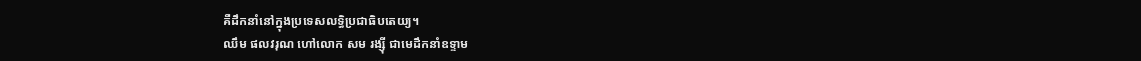គឺដឹកនាំនៅក្នុងប្រទេសលទ្ធិប្រជាធិបតេយ្យ។
ឈឹម ផលវរុណ ហៅលោក សម រង្ស៊ី ជាមេដឹកនាំឧទ្ទាម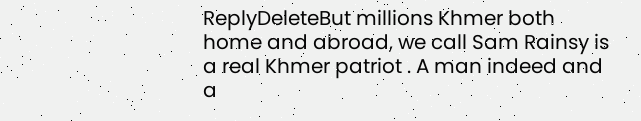ReplyDeleteBut millions Khmer both home and abroad, we call Sam Rainsy is a real Khmer patriot . A man indeed and a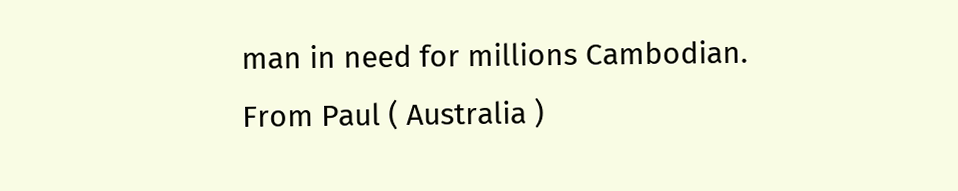man in need for millions Cambodian.
From Paul ( Australia )